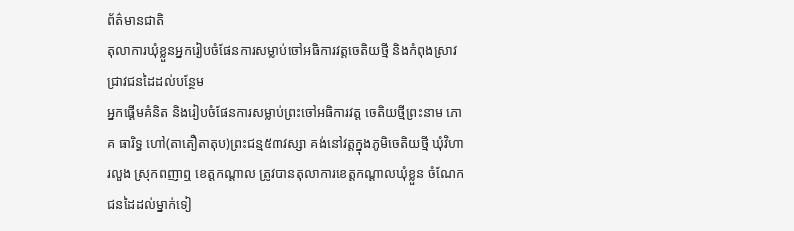ព័ត៌មានជាតិ
តុលាការឃុំខ្លួនអ្នករៀបចំផែនការសម្លាប់ចៅអធិការវត្តចេតិយថ្មី និងកំពុងស្រាវជ្រាវជនដៃដល់បន្ថែម
អ្នកផ្ដើមគំនិត និងរៀបចំផែនការសម្លាប់ព្រះចៅអធិការវត្ត ចេតិយថ្មីព្រះនាម ភោគ ធារិទ្ធ ហៅ(តាតឿតាតុប)ព្រះជន្ម៥៣វស្សា គង់នៅវត្តក្នុងភូមិចេតិយថ្មី ឃុំវិហារលួង ស្រុកពញាឮ ខេត្តកណ្តាល ត្រូវបានតុលាការខេត្តកណ្ដាលឃុំខ្លួន ចំណែកជនដៃដល់ម្នាក់ទៀ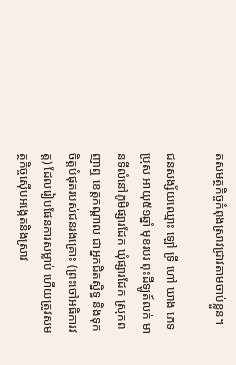តសមត្ថកិច្ចកំពុងស្រាវជ្រាវតាមចាប់ខ្លួន។

ជនសង្ស័យឈ្មោះ ឡៅ ទ្រី ហៅ ឃាង ភេទប្រុស អាយុ៥១ឆ្នាំ មុខរបរ ពុះដីឡូត៍លក់ មានទីលំនៅភូមិផ្សារដែក ឃុំផ្សារដែក ស្រុកពញាឮ ខេត្តកណ្ដាល ជាអ្នកជិតស្និទ្ធ និងទុកចិត្តបំផុតរបស់ជនរងគ្រោះ (ព្រះចៅអធិការវត្ត) ដែលរៀបផែនការសម្លាប់ ហើយត្រូវសមត្ថកិច្ចស៊ើបអង្កេតនិងស្រាវ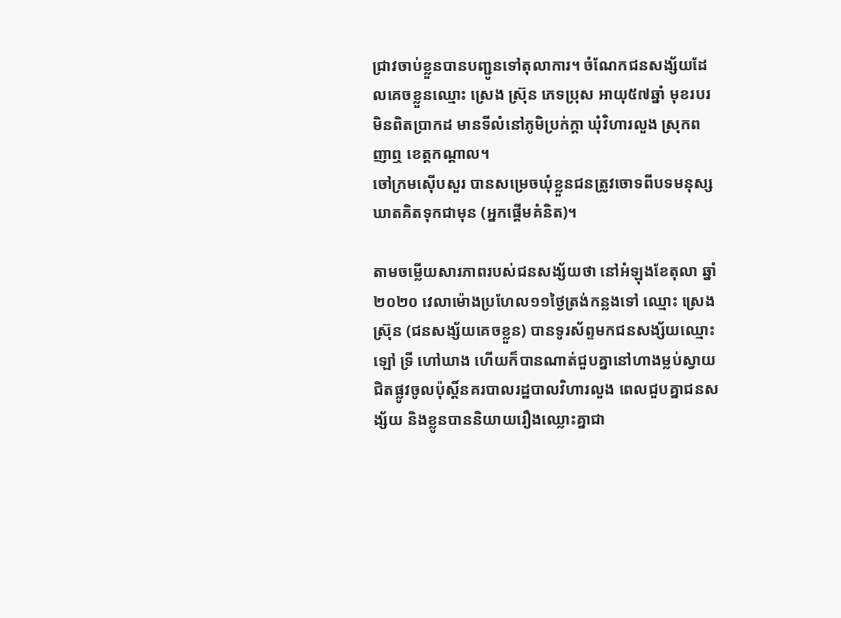ជ្រាវចាប់ខ្លួនបានបញ្ជូនទៅតុលាការ។ ចំណែកជនសង្ស័យដែលគេចខ្លួនឈ្មោះ ស្រេង ស្រ៊ុន ភេទប្រុស អាយុ៥៧ឆ្នាំ មុខរបរមិនពិតប្រាកដ មានទីលំនៅភូមិប្រក់ក្តា ឃុំវិហារលួង ស្រុកពញាឮ ខេត្តកណ្ដាល។
ចៅក្រមស៊ើបសួរ បានសម្រេចឃុំខ្លួនជនត្រូវចោទពីបទមនុស្សឃាតគិតទុកជាមុន (អ្នកផ្ដើមគំនិត)។

តាមចម្លើយសារភាពរបស់ជនសង្ស័យថា នៅអំឡុងខែតុលា ឆ្នាំ២០២០ វេលាម៉ោងប្រហែល១១ថ្ងៃត្រង់កន្លងទៅ ឈ្មោះ ស្រេង ស្រ៊ុន (ជនសង្ស័យគេចខ្លួន) បានទូរស័ព្ទមកជនសង្ស័យឈ្មោះ ឡៅ ទ្រី ហៅឃាង ហើយក៏បានណាត់ជួបគ្នានៅហាងម្លប់ស្វាយ ជិតផ្លូវចូលប៉ុស្តិ៍នគរបាលរដ្ឋបាលវិហារលួង ពេលជួបគ្នាជនសង្ស័យ និងខ្លូនបាននិយាយរឿងឈ្លោះគ្នាជា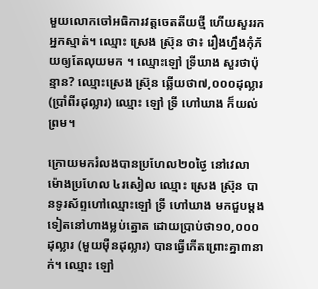មួយលោកចៅអធិការវត្តចេតតីយថ្មី ហើយសួររកអ្នកស្មាត់។ ឈ្មោះ ស្រេង ស្រ៊ុន ថា៖ រឿងហ្នឹងកុំភ័យឲ្យតែលុយមក ។ ឈ្មោះឡៅ ទ្រីឃាង សួរថាប៉ុន្មាន? ឈ្មោះស្រេង ស្រ៊ុន ឆ្លើយថា៧,០០០ដុល្លារ (ប្រាំពីរដុល្លារ) ឈ្មោះ ឡៅ ទ្រី ហៅឃាង ក៏យល់ព្រម។

ក្រោយមករំលងបានប្រហែល២០ថ្ងៃ នៅវេលាម៉ោងប្រហែល ៤រសៀល ឈ្មោះ ស្រេង ស្រ៊ុន បានទូរស័ព្ទហៅឈ្មោះឡៅ ទ្រី ហៅឃាង មកជួបម្ដងទៀតនៅហាងម្លប់ត្នោត ដោយប្រាប់ថា១០,០០០ដុល្លារ (មួយម៉ឺនដុល្លារ) បានធ្វើកើតព្រោះគ្នា៣នាក់។ ឈ្មោះ ឡៅ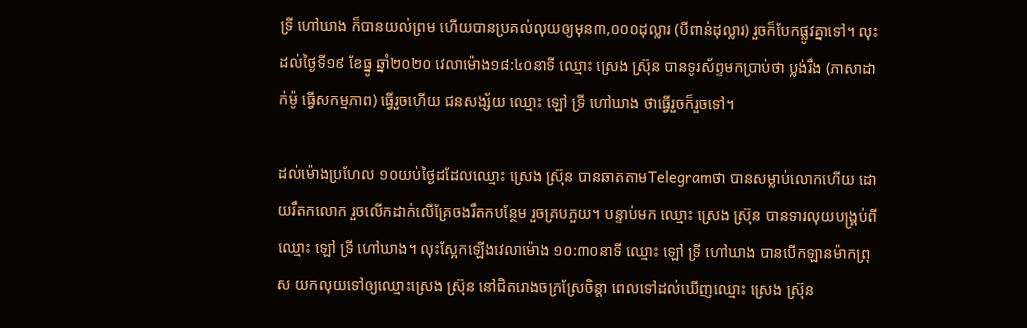ទ្រី ហៅឃាង ក៏បានយល់ព្រម ហើយបានប្រគល់លុយឲ្យមុន៣,០០០ដុល្លារ (បីពាន់ដុល្លារ) រួចក៏បែកផ្លូវគ្នាទៅ។ លុះដល់ថ្ងៃទី១៩ ខែធ្នូ ឆ្នាំ២០២០ វេលាម៉ោង១៨:៤០នាទី ឈ្មោះ ស្រេង ស្រ៊ុន បានទូរស័ព្ទមកប្រាប់ថា ប្លង់រឹង (ភាសាដាក់ម៉ូ ធ្វើសកម្មភាព) ធ្វើរួចហើយ ជនសង្ស័យ ឈ្មោះ ឡៅ ទ្រី ហៅឃាង ថាធ្វើរួចក៏រួចទៅ។

ដល់ម៉ោងប្រហែល ១០យប់ថ្ងៃដដែលឈ្មោះ ស្រេង ស្រ៊ុន បានឆាតតាមTelegramថា បានសម្លាប់លោកហើយ ដោយរឹតកលោក រួចលើកដាក់លើគ្រែចងរឹតកបន្ថែម រួចគ្របភួយ។ បន្ទាប់មក ឈ្មោះ ស្រេង ស្រ៊ុន បានទារលុយបង្គ្រប់ពីឈ្មោះ ឡៅ ទ្រី ហៅឃាង។ លុះស្អែកឡើងវេលាម៉ោង ១០:៣០នាទី ឈ្មោះ ឡៅ ទ្រី ហៅឃាង បានបើកឡានម៉ាកព្រុស យកលុយទៅឲ្យឈ្មោះស្រេង ស្រ៊ុន នៅជិតរោងចក្រស្រែចិន្តា ពេលទៅដល់ឃើញឈ្មោះ ស្រេង ស្រ៊ុន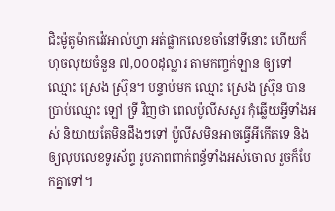ជិះម៉ូតូម៉ាកវ៉េវអាល់ហ្វា អត់ផ្លាកលេខចាំនៅទីនោះ ហើយក៏ហុចលុយចំនួន ៧,០០០ដុល្លារ តាមកញ្ចក់ឡាន ឲ្យទៅឈ្មោះ ស្រេង ស្រ៊ុន។ បន្ទាប់មក ឈ្មោះ ស្រេង ស្រ៊ុន បានប្រាប់ឈ្មោះ ឡៅ ទ្រី វិញថា ពេលប៉ូលីសសួរ កុំឆ្លើយអ្វីទាំងអស់ និយាយតែមិនដឹងៗទៅ ប៉ូលីសមិនអាចធ្វើអីកើតទេ និងឲ្យលុបលេខទូរស័ព្ទ រូបភាពពាក់ពន្ធ័ទាំងអស់ចោល រួចក៏បែកគ្នាទៅ។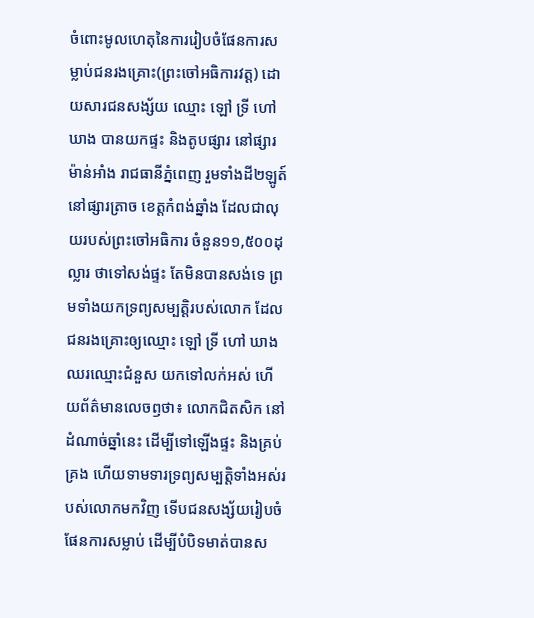ចំពោះមូលហេតុនៃការរៀបចំផែនការសម្លាប់ជនរងគ្រោះ(ព្រះចៅអធិការវត្ត) ដោយសារជនសង្ស័យ ឈ្មោះ ឡៅ ទ្រី ហៅឃាង បានយកផ្ទះ និងតូបផ្សារ នៅផ្សារម៉ាន់អាំង រាជធានីភ្នំពេញ រួមទាំងដី២ឡូត៍នៅផ្សារត្រាច ខេត្តកំពង់ឆ្នាំង ដែលជាលុយរបស់ព្រះចៅអធិការ ចំនួន១១,៥០០ដុល្លារ ថាទៅសង់ផ្ទះ តែមិនបានសង់ទេ ព្រមទាំងយកទ្រព្យសម្បត្តិរបស់លោក ដែលជនរងគ្រោះឲ្យឈ្មោះ ឡៅ ទ្រី ហៅ ឃាង ឈរឈ្មោះជំនួស យកទៅលក់អស់ ហើយព័ត៌មានលេចឭថា៖ លោកជិតសិក នៅដំណាច់ឆ្នាំនេះ ដើម្បីទៅឡើងផ្ទះ និងគ្រប់គ្រង ហើយទាមទារទ្រព្យសម្បត្តិទាំងអស់របស់លោកមកវិញ ទើបជនសង្ស័យរៀបចំផែនការសម្លាប់ ដើម្បីបំបិទមាត់បានស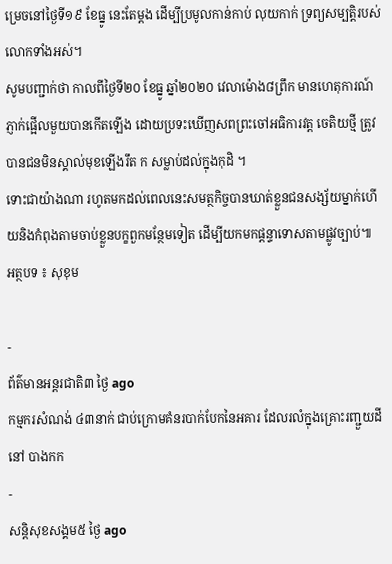ម្រេចនៅថ្ងៃទី១៩ ខែធ្នូ នេះតែម្ដង ដើម្បីប្រមូលកាន់កាប់ លុយកាក់ ទ្រព្យសម្បត្តិរបស់លោកទាំងអស់។
សូមបញ្ជាក់ថា កាលពីថ្ងៃទី២០ ខែធ្នូ ឆ្នាំ២០២០ វេលាម៉ោង៨ព្រឹក មានហេតុការណ៍ភ្ញាក់ផ្អើលមួយបានកើតឡើង ដោយប្រទះឃើញសពព្រះចៅអធិការវត្ត ចេតិយថ្មី ត្រូវបានជនមិនស្គាល់មុខឡើងរឹត ក សម្លាប់ដល់ក្នុងកុដិ ។
ទោះជាយ៉ាងណា រហូតមកដល់ពេលនេះសមត្ថកិច្ចបានឃាត់ខ្លួនជនសង្ស័យម្នាក់ហើយនិងកំពុងតាមចាប់ខ្លួនបក្ខពួកមន្ថែមទៀត ដើម្បីយកមកផ្ដន្ទាទោសតាមផ្លូវច្បាប់៕
អត្ថបទ ៖ សុខុម

-
ព័ត៌មានអន្ដរជាតិ៣ ថ្ងៃ ago
កម្មករសំណង់ ៤៣នាក់ ជាប់ក្រោមគំនរបាក់បែកនៃអគារ ដែលរលំក្នុងគ្រោះរញ្ជួយដីនៅ បាងកក
-
សន្តិសុខសង្គម៥ ថ្ងៃ ago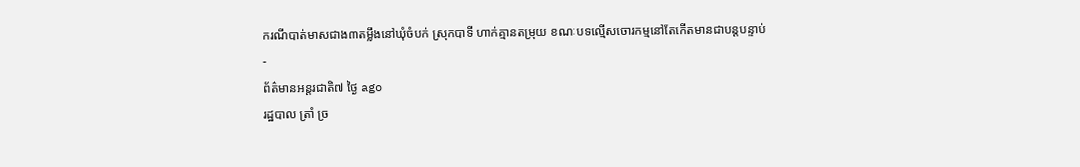ករណីបាត់មាសជាង៣តម្លឹងនៅឃុំចំបក់ ស្រុកបាទី ហាក់គ្មានតម្រុយ ខណៈបទល្មើសចោរកម្មនៅតែកើតមានជាបន្តបន្ទាប់
-
ព័ត៌មានអន្ដរជាតិ៧ ថ្ងៃ ago
រដ្ឋបាល ត្រាំ ច្រ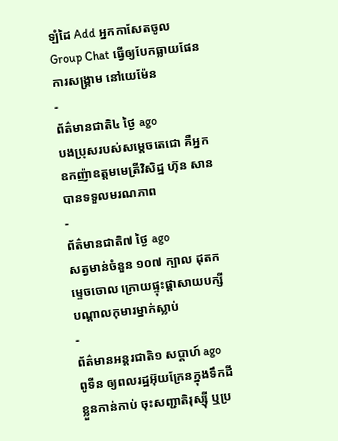ឡំដៃ Add អ្នកកាសែតចូល Group Chat ធ្វើឲ្យបែកធ្លាយផែនការសង្គ្រាម នៅយេម៉ែន
-
ព័ត៌មានជាតិ៤ ថ្ងៃ ago
បងប្រុសរបស់សម្ដេចតេជោ គឺអ្នកឧកញ៉ាឧត្តមមេត្រីវិសិដ្ឋ ហ៊ុន សាន បានទទួលមរណភាព
-
ព័ត៌មានជាតិ៧ ថ្ងៃ ago
សត្វមាន់ចំនួន ១០៧ ក្បាល ដុតកម្ទេចចោល ក្រោយផ្ទុះផ្ដាសាយបក្សី បណ្តាលកុមារម្នាក់ស្លាប់
-
ព័ត៌មានអន្ដរជាតិ១ សប្តាហ៍ ago
ពូទីន ឲ្យពលរដ្ឋអ៊ុយក្រែនក្នុងទឹកដីខ្លួនកាន់កាប់ ចុះសញ្ជាតិរុស្ស៊ី ឬប្រ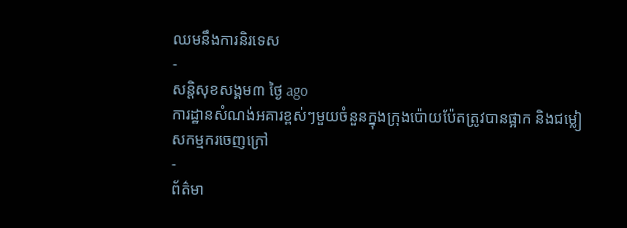ឈមនឹងការនិរទេស
-
សន្តិសុខសង្គម៣ ថ្ងៃ ago
ការដ្ឋានសំណង់អគារខ្ពស់ៗមួយចំនួនក្នុងក្រុងប៉ោយប៉ែតត្រូវបានផ្អាក និងជម្លៀសកម្មករចេញក្រៅ
-
ព័ត៌មា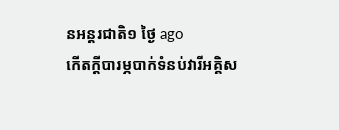នអន្ដរជាតិ១ ថ្ងៃ ago
កើតក្តីបារម្ភបាក់ទំនប់វារីអគ្គិស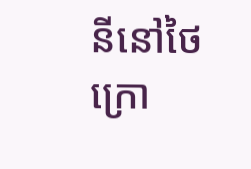នីនៅថៃ ក្រោ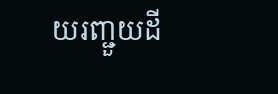យរញ្ជួយដី